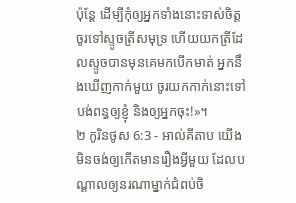ប៉ុន្ដែ ដើម្បីកុំឲ្យអ្នកទាំងនោះទាស់ចិត្ត ចូរទៅស្ទូចត្រីសមុទ្រ ហើយយកត្រីដែលស្ទូចបានមុនគេមកបើកមាត់ អ្នកនឹងឃើញកាក់មួយ ចូរយកកាក់នោះទៅបង់ពន្ធឲ្យខ្ញុំ និងឲ្យអ្នកចុះ!»។
២ កូរិនថូស 6:3 - អាល់គីតាប យើងមិនចង់ឲ្យកើតមានរឿងអ្វីមួយ ដែលបណ្ដាលឲ្យនរណាម្នាក់ជំពប់ចិ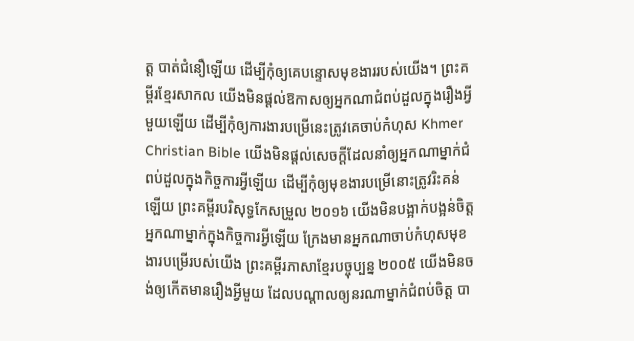ត្ដ បាត់ជំនឿឡើយ ដើម្បីកុំឲ្យគេបន្ទោសមុខងាររបស់យើង។ ព្រះគម្ពីរខ្មែរសាកល យើងមិនផ្ដល់ឱកាសឲ្យអ្នកណាជំពប់ដួលក្នុងរឿងអ្វីមួយឡើយ ដើម្បីកុំឲ្យការងារបម្រើនេះត្រូវគេចាប់កំហុស Khmer Christian Bible យើងមិនផ្ដល់សេចក្ដីដែលនាំឲ្យអ្នកណាម្នាក់ជំពប់ដួលក្នុងកិច្ចការអ្វីឡើយ ដើម្បីកុំឲ្យមុខងារបម្រើនោះត្រូវរិះគន់ឡើយ ព្រះគម្ពីរបរិសុទ្ធកែសម្រួល ២០១៦ យើងមិនបង្អាក់បង្អន់ចិត្តអ្នកណាម្នាក់ក្នុងកិច្ចការអ្វីឡើយ ក្រែងមានអ្នកណាចាប់កំហុសមុខងារបម្រើរបស់យើង ព្រះគម្ពីរភាសាខ្មែរបច្ចុប្បន្ន ២០០៥ យើងមិនចង់ឲ្យកើតមានរឿងអ្វីមួយ ដែលបណ្ដាលឲ្យនរណាម្នាក់ជំពប់ចិត្ត បា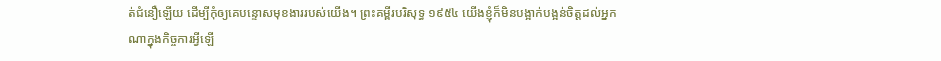ត់ជំនឿឡើយ ដើម្បីកុំឲ្យគេបន្ទោសមុខងាររបស់យើង។ ព្រះគម្ពីរបរិសុទ្ធ ១៩៥៤ យើងខ្ញុំក៏មិនបង្អាក់បង្អន់ចិត្តដល់អ្នកណាក្នុងកិច្ចការអ្វីឡើ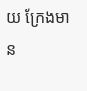យ ក្រែងមាន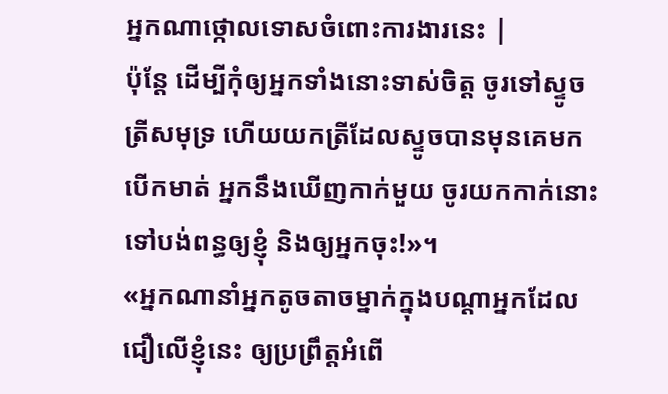អ្នកណាថ្កោលទោសចំពោះការងារនេះ |
ប៉ុន្ដែ ដើម្បីកុំឲ្យអ្នកទាំងនោះទាស់ចិត្ត ចូរទៅស្ទូចត្រីសមុទ្រ ហើយយកត្រីដែលស្ទូចបានមុនគេមកបើកមាត់ អ្នកនឹងឃើញកាក់មួយ ចូរយកកាក់នោះទៅបង់ពន្ធឲ្យខ្ញុំ និងឲ្យអ្នកចុះ!»។
«អ្នកណានាំអ្នកតូចតាចម្នាក់ក្នុងបណ្ដាអ្នកដែលជឿលើខ្ញុំនេះ ឲ្យប្រព្រឹត្ដអំពើ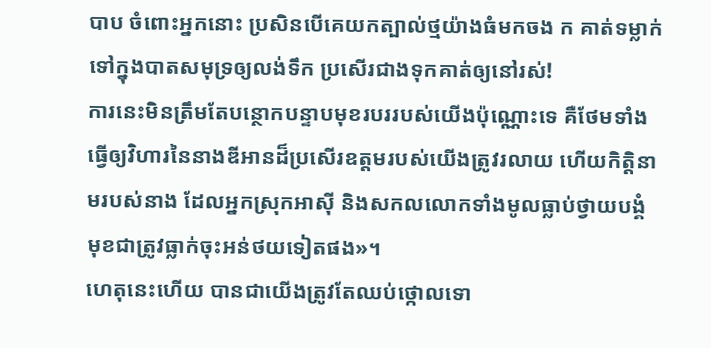បាប ចំពោះអ្នកនោះ ប្រសិនបើគេយកត្បាល់ថ្មយ៉ាងធំមកចង ក គាត់ទម្លាក់ទៅក្នុងបាតសមុទ្រឲ្យលង់ទឹក ប្រសើរជាងទុកគាត់ឲ្យនៅរស់!
ការនេះមិនត្រឹមតែបន្ថោកបន្ទាបមុខរបររបស់យើងប៉ុណ្ណោះទេ គឺថែមទាំងធ្វើឲ្យវិហារនៃនាងឌីអានដ៏ប្រសើរឧត្ដមរបស់យើងត្រូវរលាយ ហើយកិត្ដិនាមរបស់នាង ដែលអ្នកស្រុកអាស៊ី និងសកលលោកទាំងមូលធ្លាប់ថ្វាយបង្គំ មុខជាត្រូវធ្លាក់ចុះអន់ថយទៀតផង»។
ហេតុនេះហើយ បានជាយើងត្រូវតែឈប់ថ្កោលទោ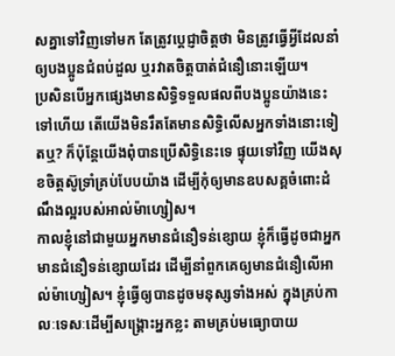សគ្នាទៅវិញទៅមក តែត្រូវប្ដេជ្ញាចិត្ដថា មិនត្រូវធ្វើអ្វីដែលនាំឲ្យបងប្អូនជំពប់ដួល ឬរវាតចិត្ដបាត់ជំនឿនោះឡើយ។
ប្រសិនបើអ្នកផ្សេងមានសិទ្ធិទទួលផលពីបងប្អូនយ៉ាងនេះទៅហើយ តើយើងមិនរឹតតែមានសិទ្ធិលើសអ្នកទាំងនោះទៀតឬ? ក៏ប៉ុន្ដែយើងពុំបានប្រើសិទ្ធិនេះទេ ផ្ទុយទៅវិញ យើងសុខចិត្ដស៊ូទ្រាំគ្រប់បែបយ៉ាង ដើម្បីកុំឲ្យមានឧបសគ្គចំពោះដំណឹងល្អរបស់អាល់ម៉ាហ្សៀស។
កាលខ្ញុំនៅជាមួយអ្នកមានជំនឿទន់ខ្សោយ ខ្ញុំក៏ធ្វើដូចជាអ្នកមានជំនឿទន់ខ្សោយដែរ ដើម្បីនាំពួកគេឲ្យមានជំនឿលើអាល់ម៉ាហ្សៀស។ ខ្ញុំធ្វើឲ្យបានដូចមនុស្សទាំងអស់ ក្នុងគ្រប់កាលៈទេសៈដើម្បីសង្គ្រោះអ្នកខ្លះ តាមគ្រប់មធ្យោបាយ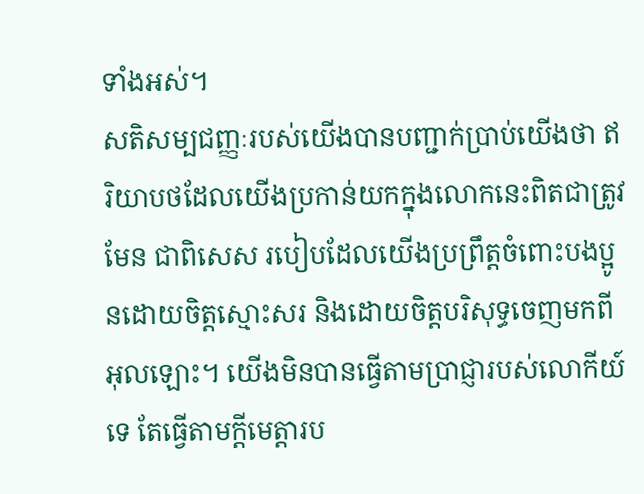ទាំងអស់។
សតិសម្បជញ្ញៈរបស់យើងបានបញ្ជាក់ប្រាប់យើងថា ឥរិយាបថដែលយើងប្រកាន់យកក្នុងលោកនេះពិតជាត្រូវមែន ជាពិសេស របៀបដែលយើងប្រព្រឹត្ដចំពោះបងប្អូនដោយចិត្ដស្មោះសរ និងដោយចិត្តបរិសុទ្ធចេញមកពីអុលឡោះ។ យើងមិនបានធ្វើតាមប្រាជ្ញារបស់លោកីយ៍ទេ តែធ្វើតាមក្តីមេត្តារប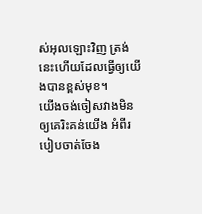ស់អុលឡោះវិញ ត្រង់នេះហើយដែលធ្វើឲ្យយើងបានខ្ពស់មុខ។
យើងចង់ចៀសវាងមិនឲ្យគេរិះគន់យើង អំពីរបៀបចាត់ចែង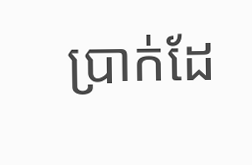ប្រាក់ដែ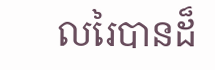លរៃបានដ៏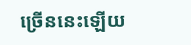ច្រើននេះឡើយ